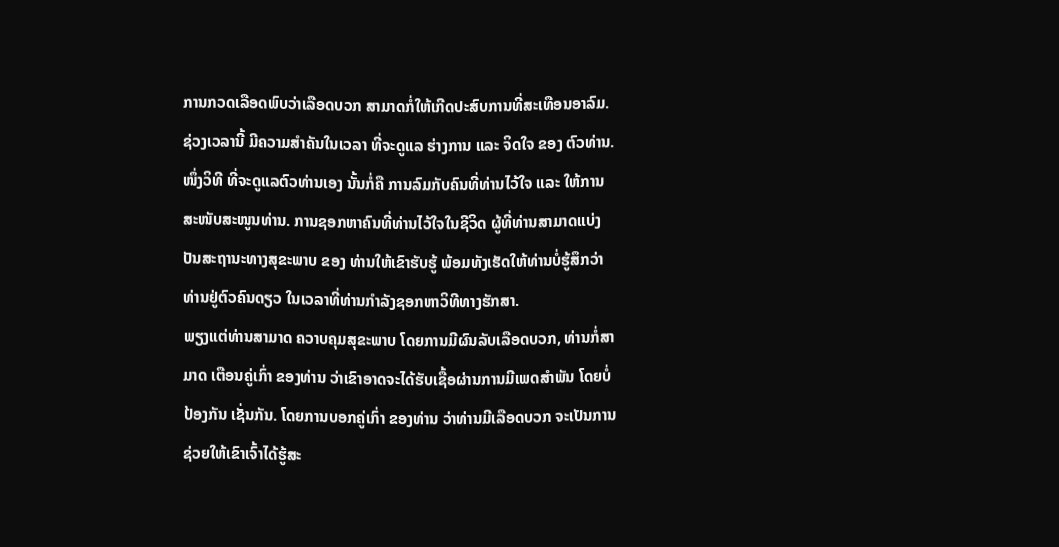ການກວດເລືອດພົບວ່າເລືອດບວກ ສາມາດກໍ່ໃຫ້ເກີດປະສົບການທີ່ສະເທືອນອາລົມ. ຊ່ວງເວລານີ້ ມີຄວາມສໍາຄັນໃນເວລາ ທີ່ຈະດູແລ ຮ່າງການ ແລະ ຈິດໃຈ ຂອງ ຕົວທ່ານ.
ໜຶ່ງວິທີ ທີ່ຈະດູແລຕົວທ່ານເອງ ນັ້ນກໍ່ຄື ການລົມກັບຄົນທີ່ທ່ານໄວ້ໃຈ ແລະ ໃຫ້ການສະໜັບສະໜູນທ່ານ. ການຊອກຫາຄົນທີ່ທ່ານໄວ້ໃຈໃນຊີວິດ ຜູ້ທີ່ທ່ານສາມາດແບ່ງປັນສະຖານະທາງສຸຂະພາບ ຂອງ ທ່ານໃຫ້ເຂົາຮັບຮູ້ ພ້ອມທັງເຮັດໃຫ້ທ່ານບໍ່ຮູ້ສຶກວ່າທ່ານຢູ່ຕົວຄົນດຽວ ໃນເວລາທີ່ທ່ານກໍາລັງຊອກຫາວິທີທາງຮັກສາ.
ພຽງແຕ່ທ່ານສາມາດ ຄວາບຄຸມສຸຂະພາບ ໂດຍການມີຜົນລັບເລືອດບວກ, ທ່ານກໍ່ສາມາດ ເຕືອນຄູ່ເກົ່າ ຂອງທ່ານ ວ່າເຂົາອາດຈະໄດ້ຮັບເຊື້ອຜ່ານການມີເພດສໍາພັນ ໂດຍບໍ່ປ້ອງກັນ ເຊັ່ນກັນ. ໂດຍການບອກຄູ່ເກົ່າ ຂອງທ່ານ ວ່າທ່ານມີເລືອດບວກ ຈະເປັນການຊ່ວຍໃຫ້ເຂົາເຈົ້າໄດ້ຮູ້ສະ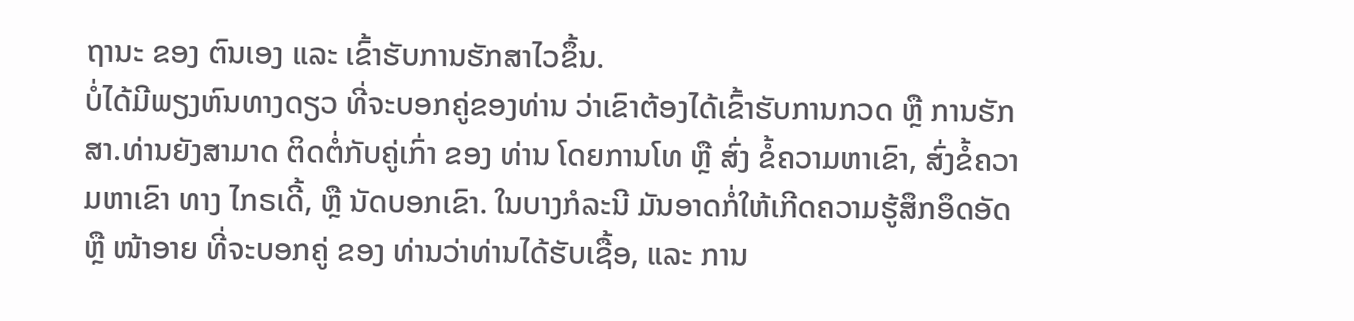ຖານະ ຂອງ ຕົນເອງ ແລະ ເຂົ້າຮັບການຮັກສາໄວຂຶ້ນ.
ບໍ່ໄດ້ມີພຽງຫົນທາງດຽວ ທີ່ຈະບອກຄູ່ຂອງທ່ານ ວ່າເຂົາຕ້ອງໄດ້ເຂົ້າຮັບການກວດ ຫຼື ການຮັກສາ.ທ່ານຍັງສາມາດ ຕິດຕໍ່ກັບຄູ່ເກົ່າ ຂອງ ທ່ານ ໂດຍການໂທ ຫຼື ສົ່ງ ຂໍ້ຄວາມຫາເຂົາ, ສົ່ງຂໍ້ຄວາມຫາເຂົາ ທາງ ໄກຣເດີ້, ຫຼື ນັດບອກເຂົາ. ໃນບາງກໍລະນີ ມັນອາດກໍ່ໃຫ້ເກີດຄວາມຮູ້ສຶກອຶດອັດ ຫຼື ໜ້າອາຍ ທີ່ຈະບອກຄູ່ ຂອງ ທ່ານວ່າທ່ານໄດ້ຮັບເຊື້ອ, ແລະ ການ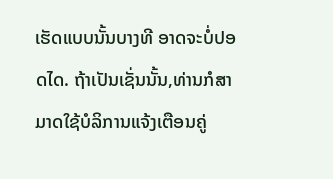ເຮັດແບບນັ້ນບາງທີ ອາດຈະບໍ່ປອດໄດ. ຖ້າເປັນເຊັ່ນນັ້ນ,ທ່ານກໍສາມາດໃຊ້ບໍລິການແຈ້ງເຕືອນຄູ່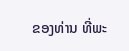ຂອງທ່ານ ທີ່ພະ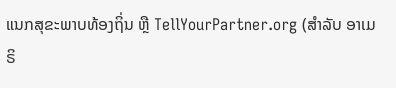ແນກສຸຂະພາບທ້ອງຖິ່ນ ຫຼື TellYourPartner.org (ສໍາລັບ ອາເມຣິ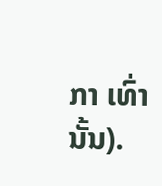ກາ ເທົ່ານັ້ນ).